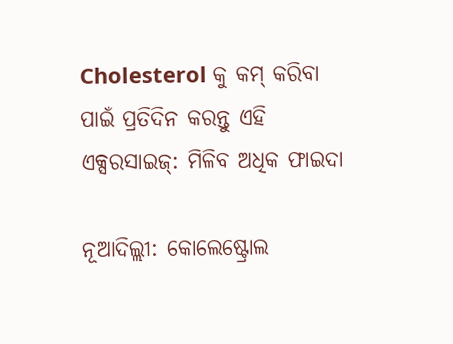Cholesterol କୁ କମ୍ କରିବା ପାଇଁ ପ୍ରତିଦିନ କରନ୍ତୁ ଏହି ଏକ୍ସରସାଇଜ୍: ମିଳିବ ଅଧିକ ଫାଇଦା

ନୂଆଦିଲ୍ଲୀ: କୋଲେଷ୍ଟ୍ରୋଲ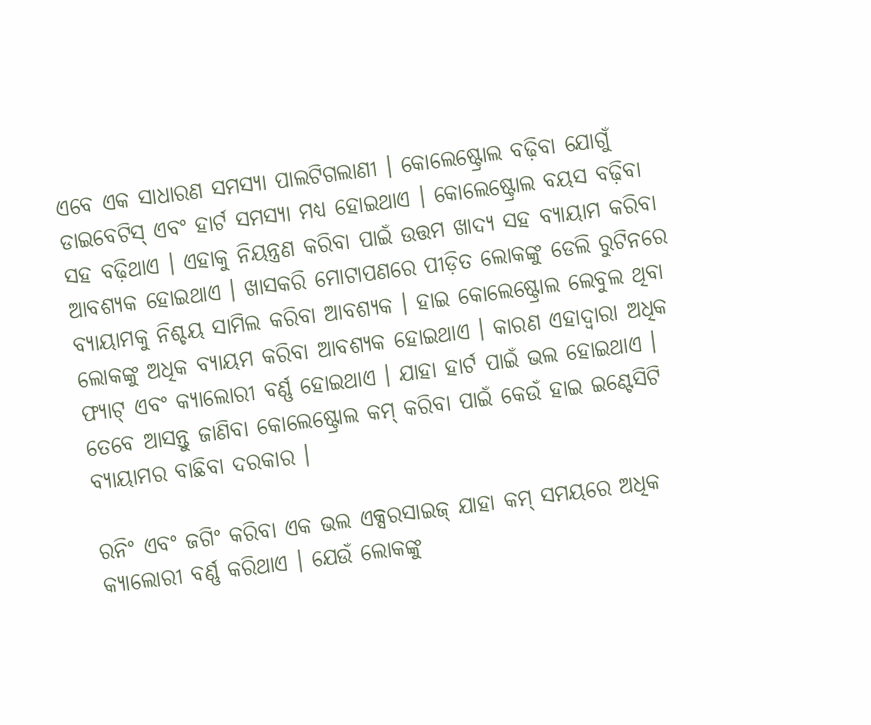ଏବେ ଏକ ସାଧାରଣ ସମସ୍ୟା ପାଲଟିଗଲାଣୀ । କୋଲେଷ୍ଟ୍ରୋଲ ବଢ଼ିବା ଯୋଗୁଁ  ଡାଇବେଟିସ୍ ଏବଂ ହାର୍ଟ ସମସ୍ୟା ମଧ୍ୟ ହୋଇଥାଏ । କୋଲେଷ୍ଟ୍ରୋଲ ବୟସ ବଢ଼ିବା ସହ ବଢ଼ିଥାଏ । ଏହାକୁ ନିୟନ୍ତ୍ରଣ କରିବା ପାଇଁ ଉତ୍ତମ ଖାଦ୍ୟ ସହ ବ୍ୟାୟାମ କରିବା ଆବଶ୍ୟକ ହୋଇଥାଏ । ଖାସକରି ମୋଟାପଣରେ ପୀଡ଼ିତ ଲୋକଙ୍କୁ ଡେଲି ରୁଟିନରେ ବ୍ୟାୟାମକୁ ନିଶ୍ଚୟ ସାମିଲ କରିବା ଆବଶ୍ୟକ । ହାଇ କୋଲେଷ୍ଟ୍ରୋଲ ଲେବୁଲ ଥିବା ଲୋକଙ୍କୁ ଅଧିକ ବ୍ୟାୟମ କରିବା ଆବଶ୍ୟକ ହୋଇଥାଏ । କାରଣ ଏହାଦ୍ୱାରା ଅଧିକ ଫ୍ୟାଟ୍ ଏବଂ କ୍ୟାଲୋରୀ ବର୍ଣ୍ଣ ହୋଇଥାଏ । ଯାହା ହାର୍ଟ ପାଇଁ ଭଲ ହୋଇଥାଏ । ତେବେ ଆସନ୍ତୁ ଜାଣିବା କୋଲେଷ୍ଟ୍ରୋଲ କମ୍ କରିବା ପାଇଁ କେଉଁ ହାଇ ଇଣ୍ଟେସିଟି ବ୍ୟାୟାମର ବାଛିବା ଦରକାର ।

ରନିଂ ଏବଂ ଜଗିଂ କରିବା ଏକ ଭଲ ଏକ୍ସରସାଇଜ୍ ଯାହା କମ୍ ସମୟରେ ଅଧିକ କ୍ୟାଲୋରୀ ବର୍ଣ୍ଣ କରିଥାଏ । ଯେଉଁ ଲୋକଙ୍କୁ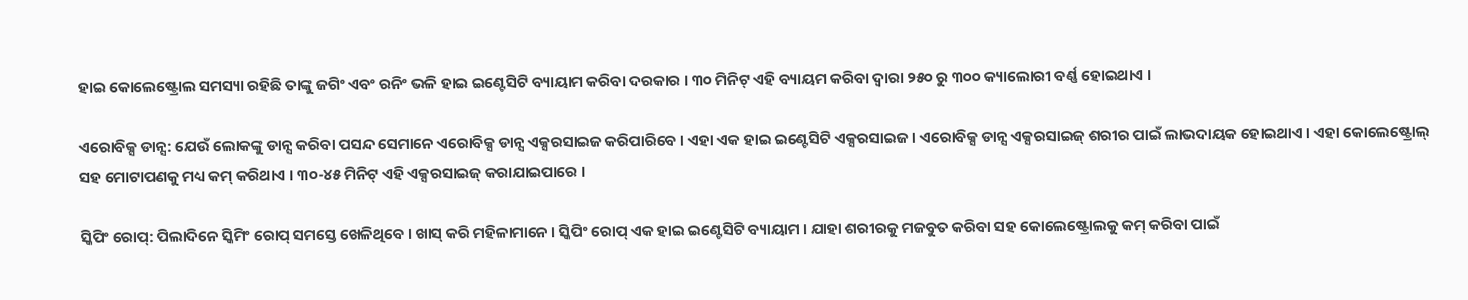ହାଇ କୋଲେଷ୍ଟ୍ରୋଲ ସମସ୍ୟା ରହିଛି ତାଙ୍କୁ ଜଗିଂ ଏବଂ ରନିଂ ଭଳି ହାଇ ଇଣ୍ଟେସିଟି ବ୍ୟାୟାମ କରିବା ଦରକାର । ୩୦ ମିନିଟ୍ ଏହି ବ୍ୟାୟମ କରିବା ଦ୍ୱାରା ୨୫୦ ରୁ ୩୦୦ କ୍ୟାଲୋରୀ ବର୍ଣ୍ଣ ହୋଇଥାଏ ।

ଏରୋବିକ୍ସ ଡାନ୍ସ: ଯେଉଁ ଲୋକଙ୍କୁ ଡାନ୍ସ କରିବା ପସନ୍ଦ ସେମାନେ ଏରୋବିକ୍ସ ଡାନ୍ସ ଏକ୍ସରସାଇଜ କରିପାରିବେ । ଏହା ଏକ ହାଇ ଇଣ୍ଟେସିଟି ଏକ୍ସରସାଇଜ । ଏରୋବିକ୍ସ ଡାନ୍ସ ଏକ୍ସରସାଇଜ୍ ଶରୀର ପାଇଁ ଲାଭଦାୟକ ହୋଇଥାଏ । ଏହା କୋଲେଷ୍ଟ୍ରୋଲ୍ ସହ ମୋଟାପଣକୁ ମଧ୍ୟ କମ୍ କରିଥାଏ । ୩୦-୪୫ ମିନିଟ୍ ଏହି ଏକ୍ସରସାଇଜ୍ କରାଯାଇପାରେ ।

ସ୍କିପିଂ ରୋପ୍: ପିଲାଦିନେ ସ୍କିମିଂ ରୋପ୍ ସମସ୍ତେ ଖେଳିଥିବେ । ଖାସ୍ କରି ମହିଳାମାନେ । ସ୍କିପିଂ ରୋପ୍ ଏକ ହାଇ ଇଣ୍ଟେସିଟି ବ୍ୟାୟାମ । ଯାହା ଶରୀରକୁ ମଜବୁତ କରିବା ସହ କୋଲେଷ୍ଟ୍ରୋଲକୁ କମ୍ କରିବା ପାଇଁ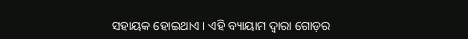ସହାୟକ ହୋଇଥାଏ । ଏହି ବ୍ୟାୟାମ ଦ୍ୱାରା ଗୋଡ଼ର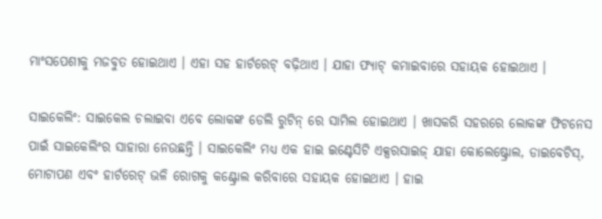ମାଂସପେଶୀକୁ ମଜବୁତ ହୋଇଥାଏ । ଏହା ସହ ହାର୍ଟରେଟ୍ ବଢ଼ିଥାଏ । ଯାହା ଫ୍ୟାଟ୍ କମାଇବାରେ ସହାୟକ ହୋଇଥାଏ ।

ସାଇକେଲିଂ: ସାଇକେଲ ଚଲାଇବା ଏବେ ଲୋକଙ୍କ ଡେଲି ରୁଟିନ୍ ରେ ସାମିଲ ହୋଇଥାଏ । ଖାସକରି ସହରରେ ଲୋକଙ୍କ ଫିଟନେସ ପାଇଁ ସାଇକେଲିଂର ସାହାରା ନେଉଛନ୍ତି । ସାଇକେଲିଂ ମଧ୍ୟ ଏକ ହାଇ ଇଣ୍ଟେସିଟି ଏକ୍ସରସାଇଜ୍ ଯାହା କୋଲେଷ୍ଟ୍ରୋଲ, ଡାଇବେଟିସ୍, ମୋଟାପଣ ଏବଂ ହାର୍ଟରେଟ୍ ଭଳି ରୋଗକୁ କଣ୍ଟ୍ରୋଲ କରିବାରେ ସହାୟକ ହୋଇଥାଏ । ହାଇ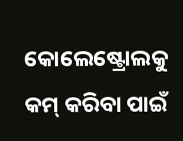କୋଲେଷ୍ଟ୍ରୋଲକୁ କମ୍ କରିବା ପାଇଁ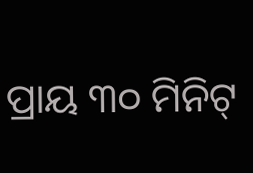ପ୍ରାୟ ୩୦ ମିନିଟ୍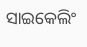ସାଇକେଲିଂ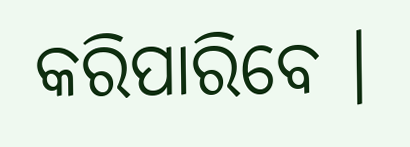କରିପାରିବେ ।